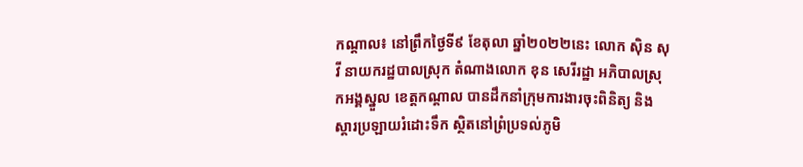កណ្តាល៖ នៅព្រឹកថ្ងៃទី៩ ខែតុលា ឆ្នាំ២០២២នេះ លោក ស៊ិន សុវី នាយករដ្ឋបាលស្រុក តំណាងលោក ខុន សេរីរដ្ឋា អភិបាលស្រុកអង្គស្នួល ខេត្តកណ្តាល បានដឹកនាំក្រុមការងារចុះពិនិត្យ និងស្តារប្រឡាយរំដោះទឹក ស្ថិតនៅព្រំប្រទល់ភូមិ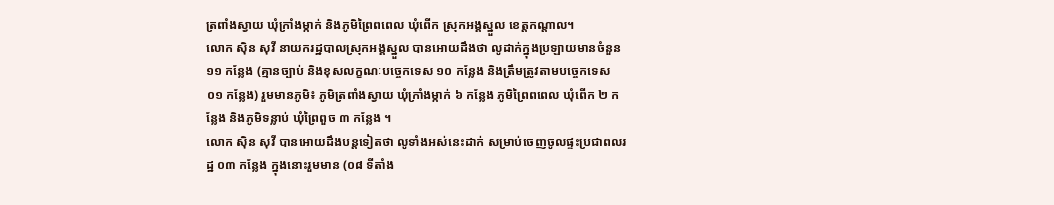ត្រពាំងស្វាយ ឃុំក្រាំងម្កាក់ និងភូមិព្រៃពពេល ឃុំពើក ស្រុកអង្គស្នួល ខេត្តកណ្តាល។
លោក ស៊ិន សុវី នាយករដ្ឋបាលស្រុកអង្គស្នួល បានអោយដឹងថា លូដាក់ក្នុងប្រឡាយមានចំនួន ១១ កន្លែង (គ្មានច្បាប់ និងខុសលក្ខណៈបច្ចេកទេស ១០ កន្លែង និងត្រឹមត្រូវតាមបច្ចេកទេស ០១ កន្លែង) រួមមានភូមិ៖ ភូមិត្រពាំងស្វាយ ឃុំក្រាំងម្កាក់ ៦ កន្លែង ភូមិព្រៃពពេល ឃុំពើក ២ កន្លែង និងភូមិទន្លាប់ ឃុំព្រៃពួច ៣ កន្លែង ។
លោក ស៊ិន សុវី បានអោយដឹងបន្តទៀតថា លូទាំងអស់នេះដាក់ សម្រាប់ចេញចូលផ្ទះប្រជាពលរដ្ឋ ០៣ កន្លែង ក្នុងនោះរួមមាន (០៨ ទីតាំង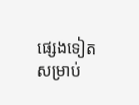ផ្សេងទៀត សម្រាប់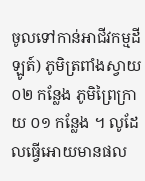ចូលទៅកាន់អាជីវកម្មដីឡូត៍) ភូមិត្រពាំងស្វាយ ០២ កន្លែង ភូមិព្រៃក្រាយ ០១ កន្លែង ។ លូដែលធ្វើអោយមានផល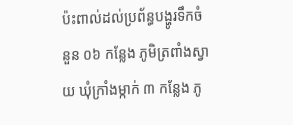ប៉ះពាល់ដល់ប្រព័ន្ធបង្ហូរទឹកចំនួន ០៦ កន្លែង ភូមិត្រពាំងស្វាយ ឃុំក្រាំងម្កាក់ ៣ កន្លែង ភូ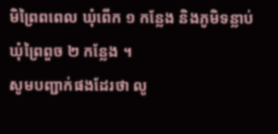មិព្រៃពពេល ឃុំពើក ១ កន្លែង និងភូមិទន្លាប់ ឃុំព្រៃពួច ២ កន្លែង ។
សូមបញ្ជាក់ផងដែរថា លូ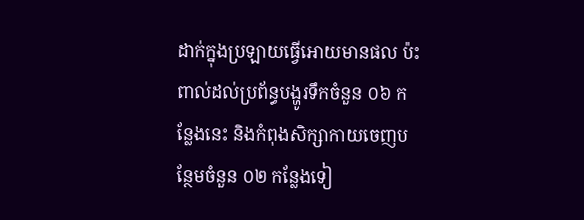ដាក់ក្នុងប្រឡាយធ្វើអោយមានផល ប៉ះពាល់ដល់ប្រព័ន្ធបង្ហូរទឹកចំនួន ០៦ កន្លែងនេះ និងកំពុងសិក្សាកាយចេញបន្ថែមចំនួន ០២ កន្លែងទៀ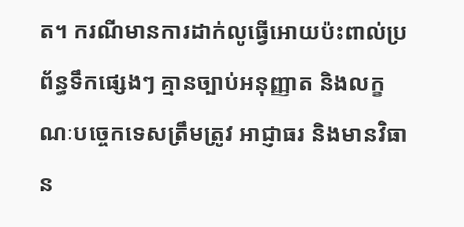ត។ ករណីមានការដាក់លូធ្វើអោយប៉ះពាល់ប្រព័ន្ធទឹកផ្សេងៗ គ្មានច្បាប់អនុញ្ញាត និងលក្ខណៈបច្ចេកទេសត្រឹមត្រូវ អាជ្ញាធរ និងមានវិធាន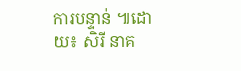ការបន្ទាន់ ៕ដោយ៖ សិរី នាគ